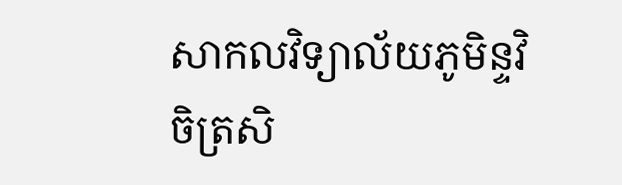សាកលវិទ្យាល័យភូមិន្ទវិចិត្រសិ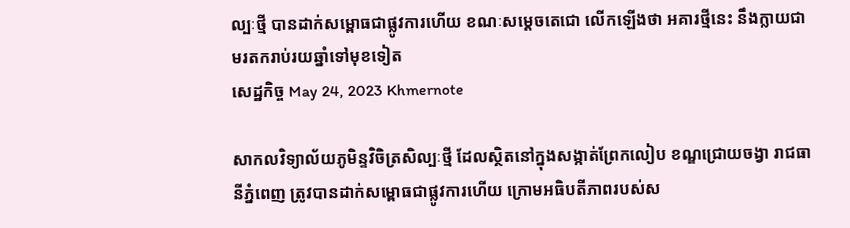ល្បៈថ្មី បានដាក់សម្ពោធជាផ្លូវការហើយ ខណៈសម្ដេចតេជោ លើកឡើងថា អគារថ្មីនេះ នឹងក្លាយជាមរតករាប់រយឆ្នាំទៅមុខទៀត
សេដ្ឋកិច្ច May 24, 2023 Khmernote

សាកលវិទ្យាល័យភូមិន្ទវិចិត្រសិល្បៈថ្មី ដែលស្ថិតនៅក្នុងសង្កាត់ព្រែកលៀប ខណ្ឌជ្រោយចង្វា រាជធានីភ្នំពេញ ត្រូវបានដាក់សម្ពោធជាផ្លូវការហើយ ក្រោមអធិបតីភាពរបស់ស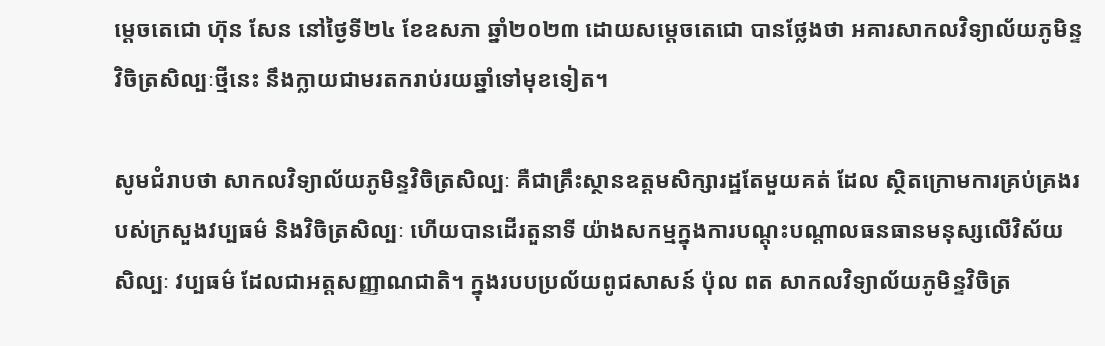ម្ដេចតេជោ ហ៊ុន សែន នៅថ្ងៃទី២៤ ខែឧសភា ឆ្នាំ២០២៣ ដោយសម្ដេចតេជោ បានថ្លែងថា អគារសាកលវិទ្យាល័យភូមិន្ទវិចិត្រសិល្បៈថ្មីនេះ នឹងក្លាយជាមរតករាប់រយឆ្នាំទៅមុខទៀត។

សូមជំរាបថា សាកលវិទ្យាល័យភូមិន្ទវិចិត្រសិល្បៈ គឺជាគ្រឹះស្ថានឧត្តមសិក្សារដ្ឋតែមួយគត់ ដែល ស្ថិតក្រោមការគ្រប់គ្រងរបស់ក្រសួងវប្បធម៌ និងវិចិត្រសិល្បៈ ហើយបានដើរតួនាទី យ៉ាងសកម្មក្នុងការបណ្តុះបណ្តាលធនធានមនុស្សលើវិស័យសិល្បៈ វប្បធម៌ ដែលជាអត្តសញ្ញាណជាតិ។ ក្នុងរបបប្រល័យពូជសាសន៍ ប៉ុល ពត សាកលវិទ្យាល័យភូមិន្ទវិចិត្រ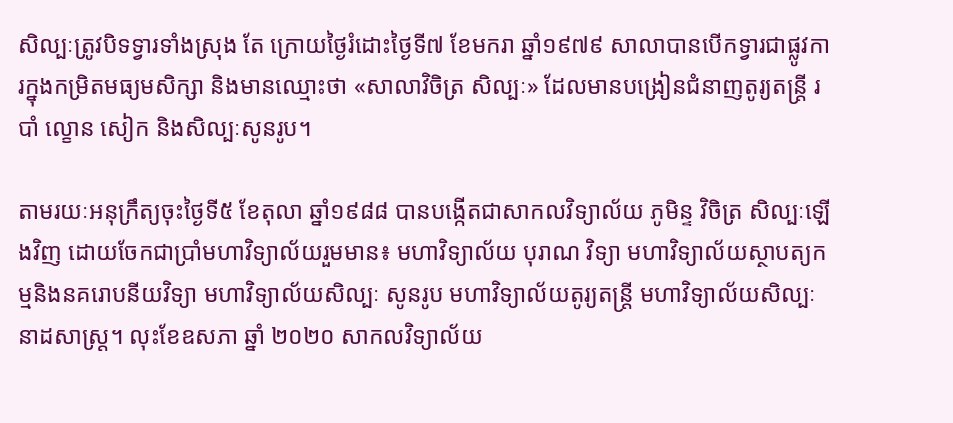សិល្បៈត្រូវបិទទ្វារទាំងស្រុង តែ ក្រោយថ្ងៃរំដោះថ្ងៃទី៧ ខែមករា ឆ្នាំ១៩៧៩ សាលាបានបើកទ្វារជាផ្លូវការក្នុងកម្រិតមធ្យមសិក្សា និងមានឈ្មោះថា «សាលាវិចិត្រ សិល្បៈ» ដែលមានបង្រៀនជំនាញតូរ្យតន្ត្រី របាំ ល្ខោន សៀក និងសិល្បៈសូនរូប។

តាមរយៈអនុក្រឹត្យចុះថ្ងៃទី៥ ខែតុលា ឆ្នាំ១៩៨៨ បានបង្កើតជាសាកលវិទ្យាល័យ ភូមិន្ទ វិចិត្រ សិល្បៈឡើងវិញ ដោយចែកជាប្រាំមហាវិទ្យាល័យរួមមាន៖ មហាវិទ្យាល័យ បុរាណ វិទ្យា មហាវិទ្យាល័យស្ថាបត្យកម្មនិងនគរោបនីយវិទ្យា មហាវិទ្យាល័យសិល្បៈ សូនរូប មហាវិទ្យាល័យតូរ្យតន្ត្រី មហាវិទ្យាល័យសិល្បៈនាដសាស្ត្រ។ លុះខែឧសភា ឆ្នាំ ២០២០ សាកលវិទ្យាល័យ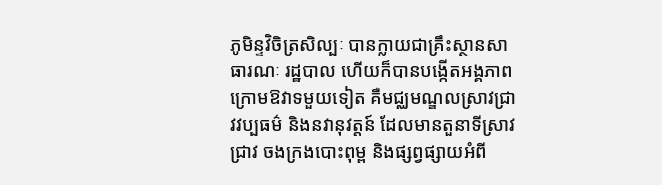ភូមិន្ទវិចិត្រសិល្បៈ បានក្លាយជាគ្រឹះស្ថានសាធារណៈ រដ្ឋបាល ហើយក៏បានបង្កើតអង្គភាពក្រោមឱវាទមួយទៀត គឺមជ្ឈមណ្ឌលស្រាវជ្រាវវប្បធម៌ និងនវានុវត្តន៍ ដែលមានតួនាទីស្រាវជ្រាវ ចងក្រងបោះពុម្ព និងផ្សព្វផ្សាយអំពី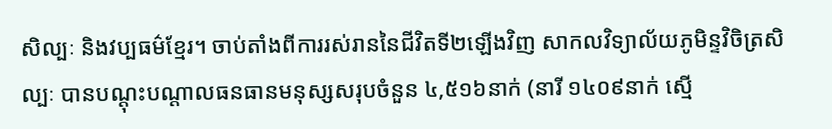សិល្បៈ និងវប្បធម៌ខ្មែរ។ ចាប់តាំងពីការរស់រាននៃជីវិតទី២ឡើងវិញ សាកលវិទ្យាល័យភូមិន្ទវិចិត្រសិល្បៈ បានបណ្តុះបណ្តាលធនធានមនុស្សសរុបចំនួន ៤,៥១៦នាក់ (នារី ១៤០៩នាក់ ស្មើ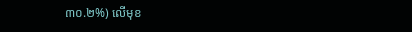៣០.២%) លើមុខ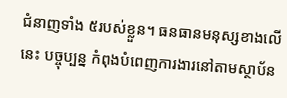ជំនាញទាំង ៥របស់ខ្លួន។ ធនធានមនុស្សខាងលើនេះ បច្ចុប្បន្ន កំពុងបំពេញការងារនៅតាមស្ថាប័ន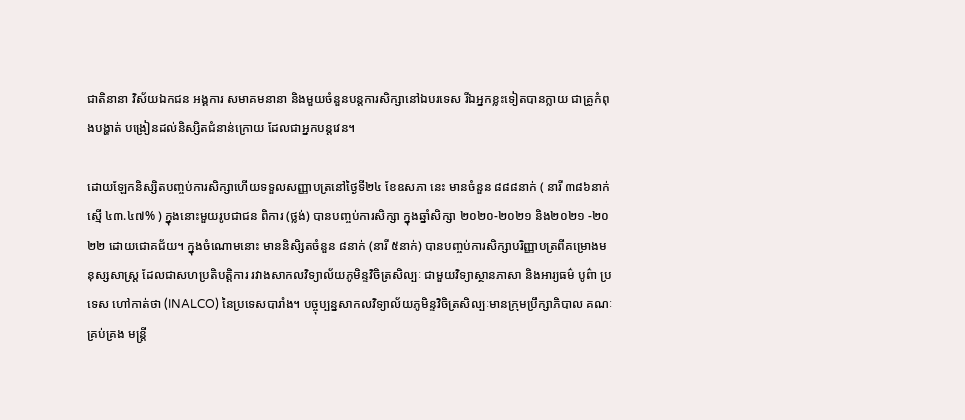ជាតិនានា វិស័យឯកជន អង្គការ សមាគមនានា និងមួយចំនួនបន្តការសិក្សានៅឯបរទេស រីឯអ្នកខ្លះទៀតបានក្លាយ ជាគ្រូកំពុងបង្ហាត់ បង្រៀនដល់និស្សិតជំនាន់ក្រោយ ដែលជាអ្នកបន្តវេន។

ដោយឡែកនិស្សិតបញ្ចប់ការសិក្សាហើយទទួលសញ្ញាបត្រនៅថ្ងៃទី២៤ ខែឧសភា នេះ មានចំនួន ៨៨៨នាក់ ( នារី ៣៨៦នាក់ ស្មើ ៤៣.៤៧% ) ក្នុងនោះមួយរូបជាជន ពិការ (ថ្លង់) បានបញ្ចប់ការសិក្សា ក្នុងឆ្នាំសិក្សា ២០២០-២០២១ និង២០២១ -២០ ២២ ដោយជោគជ័យ។ ក្នុងចំណោមនោះ មាននិសិ្សតចំនួន ៨នាក់ (នារី ៥នាក់) បានបញ្ចប់ការសិក្សាបរិញ្ញាបត្រពីគម្រោងមនុស្សសាស្ត្រ ដែលជាសហប្រតិបត្តិការ រវាងសាកលវិទ្យាល័យភូមិន្ទវិចិត្រសិល្បៈ ជាមួយវិទ្យាស្ថានភាសា និងអារ្យធម៌ បូព៌ា ប្រទេស ហៅកាត់ថា (INALCO) នៃប្រទេសបារាំង។ បច្ចុប្បន្នសាកលវិទ្យាល័យភូមិន្ទវិចិត្រសិល្បៈមានក្រុមប្រឹក្សាភិបាល គណៈគ្រប់គ្រង មន្ត្រី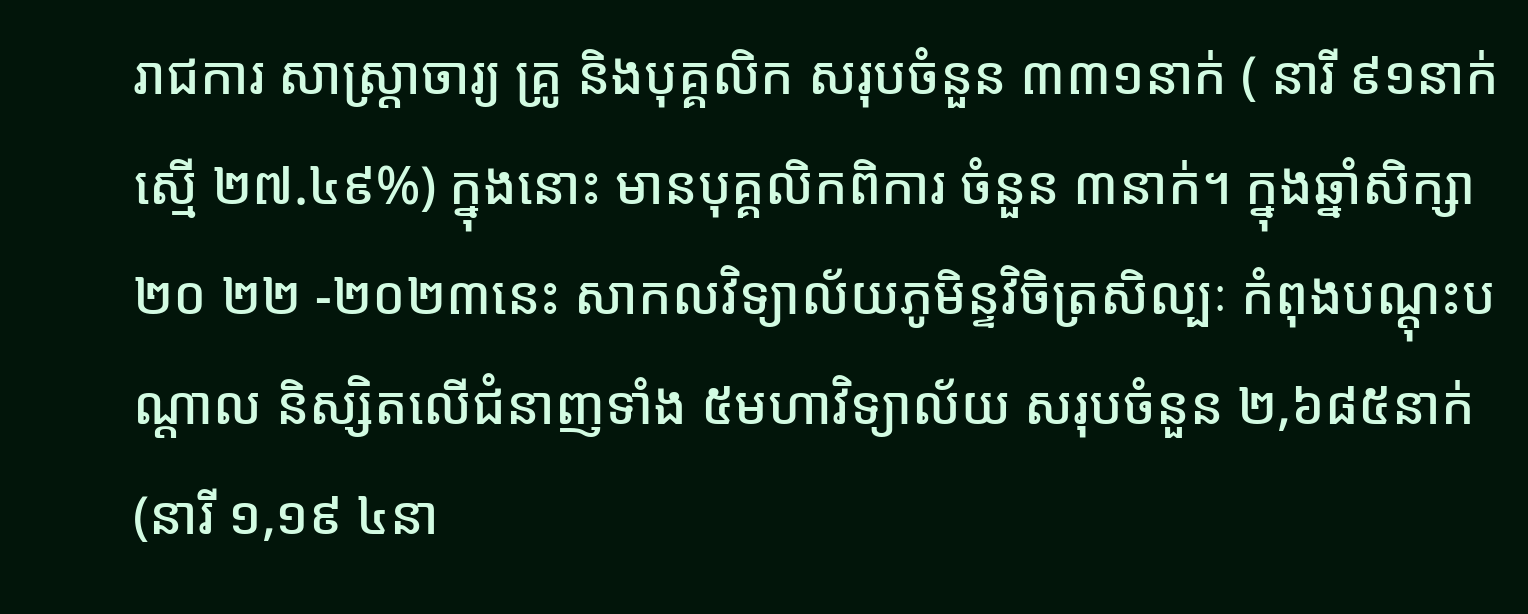រាជការ សាស្ត្រាចារ្យ គ្រូ និងបុគ្គលិក សរុបចំនួន ៣៣១នាក់ ( នារី ៩១នាក់ ស្មើ ២៧.៤៩%) ក្នុងនោះ មានបុគ្គលិកពិការ ចំនួន ៣នាក់។ ក្នុងឆ្នាំសិក្សា ២០ ២២ -២០២៣នេះ សាកលវិទ្យាល័យភូមិន្ទវិចិត្រសិល្បៈ កំពុងបណ្តុះបណ្តាល និស្សិតលើជំនាញទាំង ៥មហាវិទ្យាល័យ សរុបចំនួន ២,៦៨៥នាក់ (នារី ១,១៩ ៤នា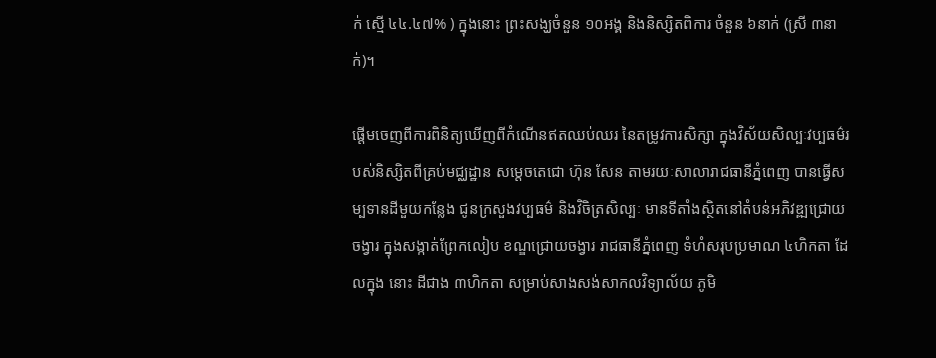ក់ ស្មើ ៤៤.៤៧% ) ក្នុងនោះ ព្រះសង្ឃចំនួន ១០អង្គ និងនិស្សិតពិការ ចំនួន ៦នាក់ (ស្រី ៣នាក់)។

ផ្តើមចេញពីការពិនិត្យឃើញពីកំណើនឥតឈប់ឈរ នៃតម្រូវការសិក្សា ក្នុងវិស័យសិល្បៈវប្បធម៌របស់និស្សិតពីគ្រប់មជ្ឈដ្ឋាន សម្តេចតេជោ ហ៊ុន សែន តាមរយៈសាលារាជធានីភ្នំពេញ បានធ្វើសម្បទានដីមួយកន្លែង ជូនក្រសួងវប្បធម៌ និងវិចិត្រសិល្បៈ មានទីតាំងស្ថិតនៅតំបន់អភិវឌ្ឍជ្រោយចង្វារ ក្នុងសង្កាត់ព្រែកលៀប ខណ្ឌជ្រោយចង្វារ រាជធានីភ្នំពេញ ទំហំសរុបប្រមាណ ៤ហិកតា ដែលក្នុង នោះ ដីជាង ៣ហិកតា សម្រាប់សាងសង់សាកលវិទ្យាល័យ ភូមិ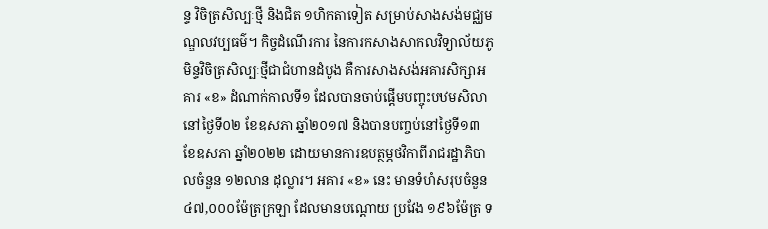ន្ទ វិចិត្រសិល្បៈថ្មី និងជិត ១ហិកតាទៀត សម្រាប់សាងសង់មជ្ឈមណ្ឌលវប្បធម៌។ កិច្ចដំណើរការ នៃការកសាងសាកលវិទ្យាល័យភូមិន្ទវិចិត្រសិល្បៈថ្មីជាជំហានដំបូង គឺការសាងសង់អគារសិក្សាអគារ «ខ» ដំណាក់កាលទី១ ដែលបានចាប់ផ្តើមបញ្ចុះបឋមសិលា នៅថ្ងៃទី០២ ខែឧសភា ឆ្នាំ២០១៧ និងបានបញ្ចប់នៅថ្ងៃទី១៣ ខែឧសភា ឆ្នាំ២០២២ ដោយមានការឧបត្ថម្ភថវិកាពីរាជរដ្ឋាភិបាលចំនួន ១២លាន ដុល្លារ។ អគារ «ខ» នេះ មានទំហំសរុបចំនួន ៤៧,០០០ម៉ែត្រក្រឡា ដែលមានបណ្តោយ ប្រវែង ១៩៦ម៉ែត្រ ទ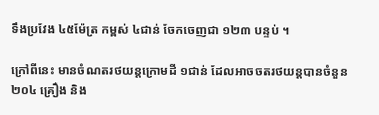ទឹងប្រវែង ៤៥ម៉ែត្រ កម្ពស់ ៤ជាន់ ចែកចេញជា ១២៣ បន្ទប់ ។

ក្រៅពីនេះ មានចំណតរថយន្តក្រោមដី ១ជាន់ ដែលអាចចតរថយន្តបានចំនួន ២០៤ គ្រឿង និង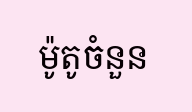ម៉ូតូចំនួន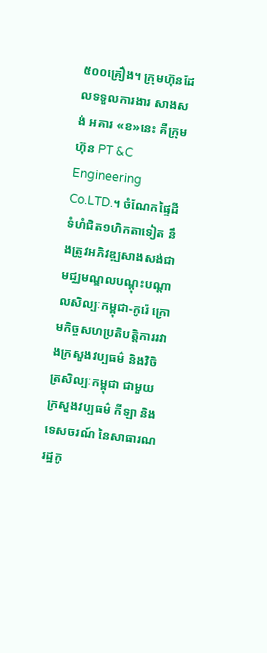៥០០គ្រឿង។ ក្រុមហ៊ុនដែលទទួលការងារ សាងសង់ អគារ «ខ»នេះ គឺក្រុមហ៊ុន PT &C Engineering Co.LTD.។ ចំណែកផ្ទៃដីទំហំជិត១ហិកតាទៀត នឹងត្រូវអភិវឌ្ឍសាងសង់ជាមជ្ឈមណ្ឌលបណ្តុះបណ្តាលសិល្បៈកម្ពុជា-កូរ៉េ ក្រោមកិច្ចសហប្រតិបត្តិការរវាងក្រសួងវប្បធម៌ និងវិចិត្រសិល្បៈកម្ពុជា ជាមួយក្រសួងវប្បធម៌ កីឡា និងទេសចរណ៍ នៃសាធារណ រដ្ឋកូ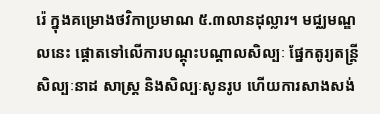រ៉េ ក្នុងគម្រោងថវិកាប្រមាណ ៥.៣លានដុល្លារ។ មជ្ឈមណ្ឌលនេះ ផ្តោតទៅលើការបណ្តុះបណ្តាលសិល្បៈ ផ្នែកតូរ្យតន្ត្រី សិល្បៈនាដ សាស្រ្ត និងសិល្បៈសូនរូប ហើយការសាងសង់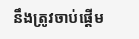នឹងត្រូវចាប់ផ្តើម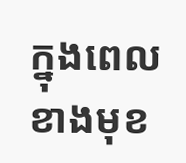ក្នុងពេលខាងមុខ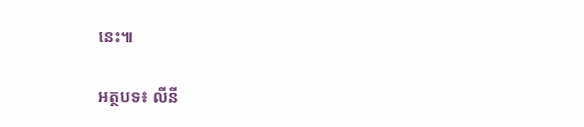នេះ៕

អត្ថបទ៖ លីនី